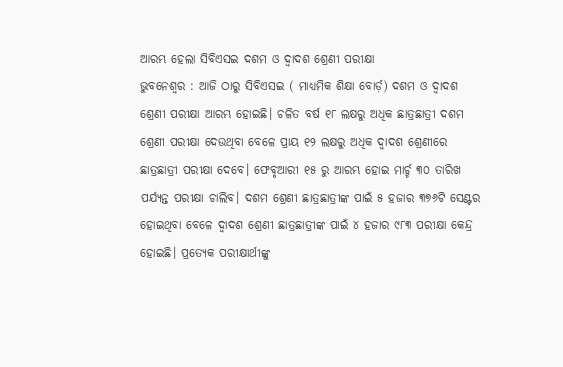ଆରମ୍ଭ ହେଲା ସିବିଏସଇ ଦଶମ ଓ ଦ୍ୱାଦଶ ଶ୍ରେଣୀ ପରୀକ୍ଷା
ଭୁବନେଶ୍ବର : ଆଜି ଠାରୁ ସିବିଏସଇ ( ମାଧ୍ୟମିକ ଶିକ୍ଷା ବୋର୍ଡ଼) ଦଶମ ଓ ଦ୍ୱାଦଶ ଶ୍ରେଣୀ ପରୀକ୍ଷା ଆରମ୍ଭ ହୋଇଛି। ଚଳିତ ବର୍ଷ ୧୮ ଲକ୍ଷରୁ ଅଧିକ ଛାତ୍ରଛାତ୍ରୀ ଦଶମ ଶ୍ରେଣୀ ପରୀକ୍ଷା ଦେଉଥିବା ବେଳେ ପ୍ରାୟ ୧୨ ଲକ୍ଷରୁ ଅଧିକ ଦ୍ୱାଦଶ ଶ୍ରେଣୀରେ ଛାତ୍ରଛାତ୍ରୀ ପରୀକ୍ଷା ଦେବେ। ଫେବୃଆରୀ ୧୫ ରୁ ଆରମ୍ଭ ହୋଇ ମାର୍ଚ୍ଚ ୩୦ ତାରିଖ ପର୍ଯ୍ୟନ୍ତ ପରୀକ୍ଷା ଚାଲିବ। ଦଶମ ଶ୍ରେଣୀ ଛାତ୍ରଛାତ୍ରୀଙ୍କ ପାଇଁ ୫ ହଜାର ୩୭୬ଟି ସେଣ୍ଟର ହୋଇଥିବା ବେଳେ ଦ୍ୱାଦଶ ଶ୍ରେଣୀ ଛାତ୍ରଛାତ୍ରୀଙ୍କ ପାଇଁ ୪ ହଜାର ୯୮୩ ପରୀକ୍ଷା କେନ୍ଦ୍ର ହୋଇଛି। ପ୍ରତ୍ୟେକ ପରୀକ୍ଷାର୍ଥୀଙ୍କୁ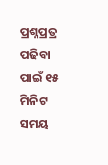ପ୍ରଶ୍ନପ୍ରତ୍ର ପଢିବା ପାଇଁ ୧୫ ମିନିଟ ସମୟ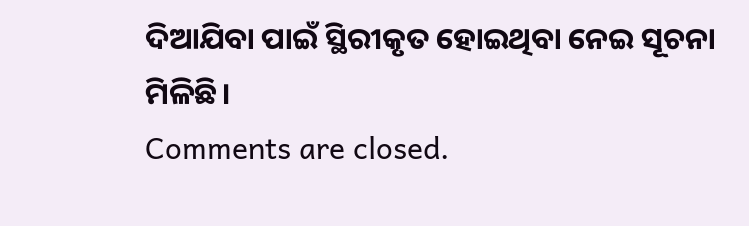ଦିଆଯିବା ପାଇଁ ସ୍ଥିରୀକୃତ ହୋଇଥିବା ନେଇ ସୂଚନା ମିଳିଛି।
Comments are closed.